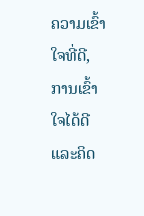ຄວາມເຂົ້າໃຈທີ່ດີ, ການເຂົ້າໃຈໄດ້ດີ ແລະຄິດ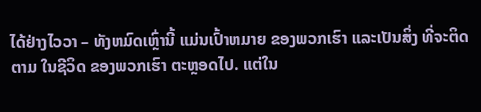ໄດ້ຢ່າງໄວວາ – ທັງຫມົດເຫຼົ່ານີ້ ແມ່ນເປົ້າຫມາຍ ຂອງພວກເຮົາ ແລະເປັນສິ່ງ ທີ່ຈະຕິດຕາມ ໃນຊີວິດ ຂອງພວກເຮົາ ຕະຫຼອດໄປ. ແຕ່ໃນ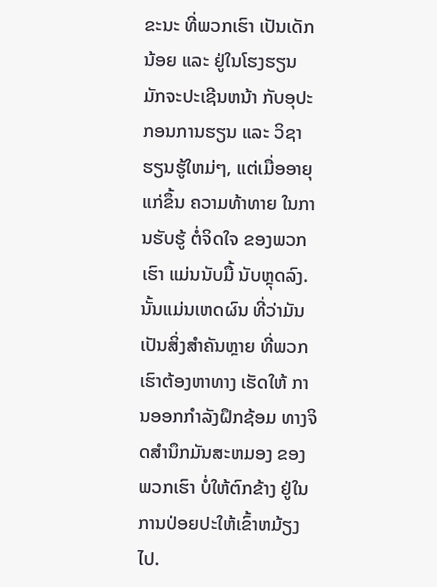ຂະນະ ທີ່ພວກເຮົາ ເປັນເດັກນ້ອຍ ແລະ ຢູ່ໃນໂຮງຮຽນ ມັກຈະປະເຊີນຫນ້າ ກັບອຸປະກອນການຮຽນ ແລະ ວິຊາຮຽນຮູ້ໃຫມ່ໆ, ແຕ່ເມື່ອອາຍຸແກ່ຂຶ້ນ ຄວາມທ້າທາຍ ໃນການຮັບຮູ້ ຕໍ່ຈິດໃຈ ຂອງພວກເຮົາ ແມ່ນນັບມື້ ນັບຫຼຸດລົງ. ນັ້ນແມ່ນເຫດຜົນ ທີ່ວ່າມັນເປັນສິ່ງສໍາຄັນຫຼາຍ ທີ່ພວກເຮົາຕ້ອງຫາທາງ ເຮັດໃຫ້ ການອອກກໍາລັງຝຶກຊ້ອມ ທາງຈິດສໍານຶກມັນສະຫມອງ ຂອງພວກເຮົາ ບໍ່ໃຫ້ຕົກຂ້າງ ຢູ່ໃນການປ່ອຍປະໃຫ້ເຂົ້າຫມ້ຽງໄປ.